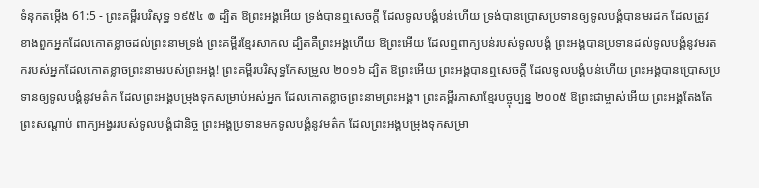ទំនុកតម្កើង 61:5 - ព្រះគម្ពីរបរិសុទ្ធ ១៩៥៤ ៙ ដ្បិត ឱព្រះអង្គអើយ ទ្រង់បានឮសេចក្ដី ដែលទូលបង្គំបន់ហើយ ទ្រង់បានប្រោសប្រទានឲ្យទូលបង្គំបានមរដក ដែលត្រូវ ខាងពួកអ្នកដែលកោតខ្លាចដល់ព្រះនាមទ្រង់ ព្រះគម្ពីរខ្មែរសាកល ដ្បិតគឺព្រះអង្គហើយ ឱព្រះអើយ ដែលឮពាក្យបន់របស់ទូលបង្គំ ព្រះអង្គបានប្រទានដល់ទូលបង្គំនូវមរតករបស់អ្នកដែលកោតខ្លាចព្រះនាមរបស់ព្រះអង្គ! ព្រះគម្ពីរបរិសុទ្ធកែសម្រួល ២០១៦ ដ្បិត ឱព្រះអើយ ព្រះអង្គបានឮសេចក្ដី ដែលទូលបង្គំបន់ហើយ ព្រះអង្គបានប្រោសប្រទានឲ្យទូលបង្គំនូវមត៌ក ដែលព្រះអង្គបម្រុងទុកសម្រាប់អស់អ្នក ដែលកោតខ្លាចព្រះនាមព្រះអង្គ។ ព្រះគម្ពីរភាសាខ្មែរបច្ចុប្បន្ន ២០០៥ ឱព្រះជាម្ចាស់អើយ ព្រះអង្គតែងតែព្រះសណ្ដាប់ ពាក្យអង្វររបស់ទូលបង្គំជានិច្ច ព្រះអង្គប្រទានមកទូលបង្គំនូវមត៌ក ដែលព្រះអង្គបម្រុងទុកសម្រា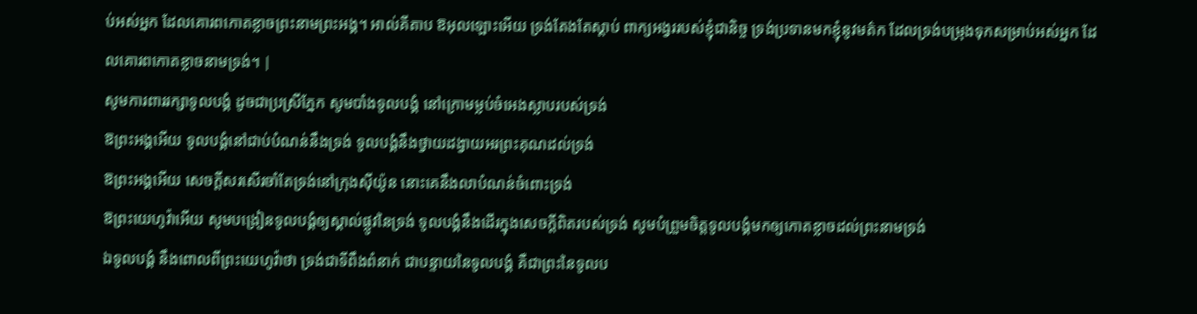ប់អស់អ្នក ដែលគោរពកោតខ្លាចព្រះនាមព្រះអង្គ។ អាល់គីតាប ឱអុលឡោះអើយ ទ្រង់តែងតែស្តាប់ ពាក្យអង្វររបស់ខ្ញុំជានិច្ច ទ្រង់ប្រទានមកខ្ញុំនូវមត៌ក ដែលទ្រង់បម្រុងទុកសម្រាប់អស់អ្នក ដែលគោរពកោតខ្លាចនាមទ្រង់។ |
សូមការពាររក្សាទូលបង្គំ ដូចជាប្រស្រីភ្នែក សូមបាំងទូលបង្គំ នៅក្រោមម្លប់ចំអេងស្លាបរបស់ទ្រង់
ឱព្រះអង្គអើយ ទូលបង្គំនៅជាប់បំណន់នឹងទ្រង់ ទូលបង្គំនឹងថ្វាយដង្វាយអរព្រះគុណដល់ទ្រង់
ឱព្រះអង្គអើយ សេចក្ដីសរសើរចាំតែទ្រង់នៅក្រុងស៊ីយ៉ូន នោះគេនឹងលាបំណន់ចំពោះទ្រង់
ឱព្រះយេហូវ៉ាអើយ សូមបង្រៀនទូលបង្គំឲ្យស្គាល់ផ្លូវនៃទ្រង់ ទូលបង្គំនឹងដើរក្នុងសេចក្ដីពិតរបស់ទ្រង់ សូមបំព្រួមចិត្តទូលបង្គំមកឲ្យកោតខ្លាចដល់ព្រះនាមទ្រង់
ឯទូលបង្គំ នឹងពោលពីព្រះយេហូវ៉ាថា ទ្រង់ជាទីពឹងពំនាក់ ជាបន្ទាយនៃទូលបង្គំ គឺជាព្រះនៃទូលប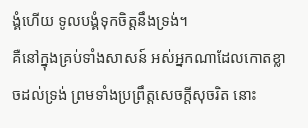ង្គំហើយ ទូលបង្គំទុកចិត្តនឹងទ្រង់។
គឺនៅក្នុងគ្រប់ទាំងសាសន៍ អស់អ្នកណាដែលកោតខ្លាចដល់ទ្រង់ ព្រមទាំងប្រព្រឹត្តសេចក្ដីសុចរិត នោះ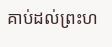គាប់ដល់ព្រះហ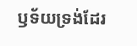ឫទ័យទ្រង់ដែរ